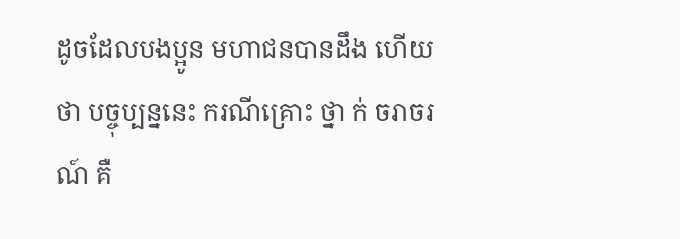ដូចដែលបងប្អូន មហាជនបានដឹង ហើយថា បច្ចុប្បន្ននេះ ករណីគ្រោះ ថ្នា ក់ ចរាចរណ៍ គឺ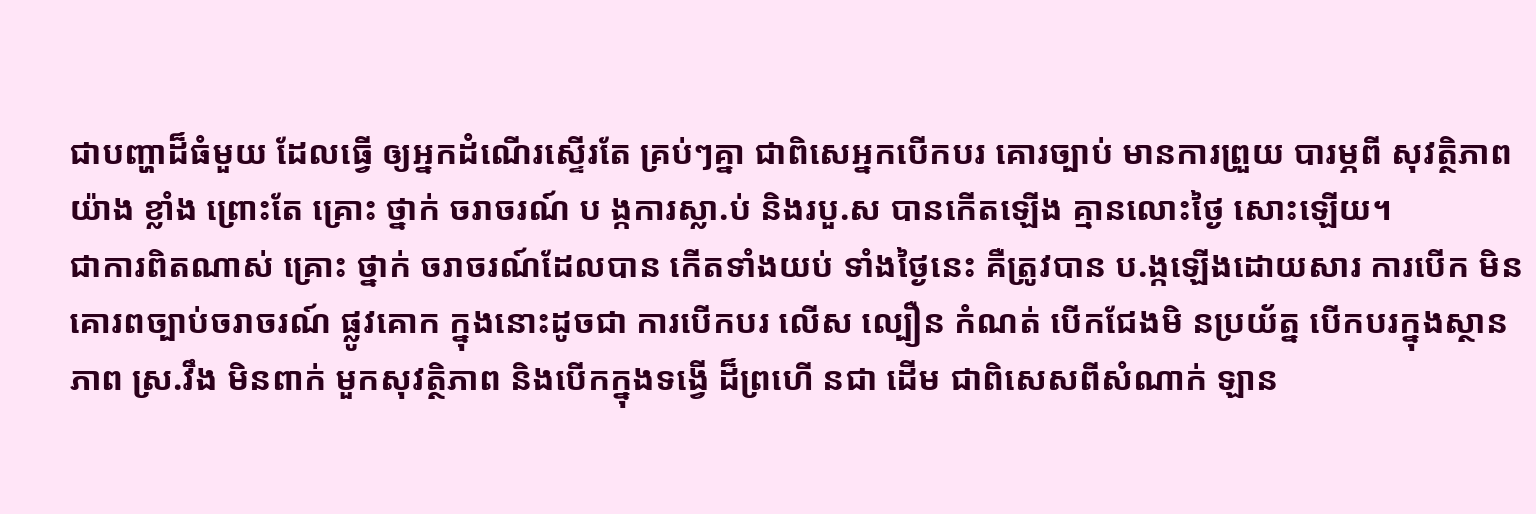ជាបញ្ហាដ៏ធំមួយ ដែលធ្វើ ឲ្យអ្នកដំណើរស្ទើរតែ គ្រប់ៗគ្នា ជាពិសេអ្នកបើកបរ គោរច្បាប់ មានការព្រួយ បារម្ភពី សុវត្ថិភាពយ៉ាង ខ្លាំង ព្រោះតែ គ្រោះ ថ្នាក់ ចរាចរណ៍ ប ង្កការស្លា.ប់ និងរបួ.ស បានកើតឡើង គ្មានលោះថ្ងៃ សោះឡើយ។
ជាការពិតណាស់ គ្រោះ ថ្នាក់ ចរាចរណ៍ដែលបាន កើតទាំងយប់ ទាំងថ្ងៃនេះ គឺត្រូវបាន ប.ង្កឡើងដោយសារ ការបើក មិនគោរពច្បាប់ចរាចរណ៍ ផ្លូវគោក ក្នុងនោះដូចជា ការបើកបរ លើស ល្បឿន កំណត់ បើកជែងមិ នប្រយ័ត្ន បើកបរក្នុងស្ថាន ភាព ស្រ.វឹង មិនពាក់ មួកសុវត្ថិភាព និងបើកក្នុងទង្វើ ដ៏ព្រហើ នជា ដើម ជាពិសេសពីសំណាក់ ឡាន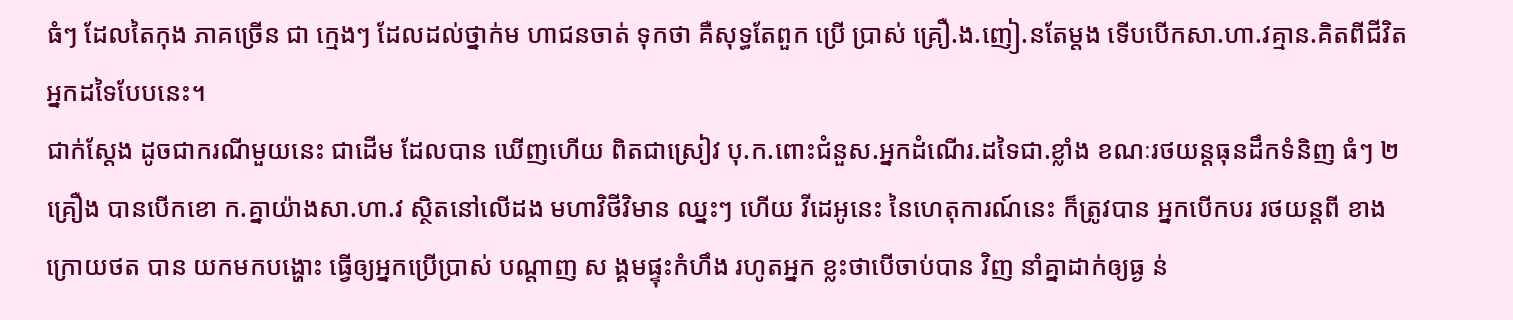ធំៗ ដែលតៃកុង ភាគច្រើន ជា ក្មេងៗ ដែលដល់ថ្នាក់ម ហាជនចាត់ ទុកថា គឺសុទ្ធតែពួក ប្រើ ប្រាស់ គ្រឿ.ង.ញៀ.នតែម្តង ទើបបើកសា.ហា.វគ្មាន.គិតពីជីវិតអ្នកដទៃបែបនេះ។
ជាក់ស្តែង ដូចជាករណីមួយនេះ ជាដើម ដែលបាន ឃើញហើយ ពិតជាស្រៀវ បុ.ក.ពោះជំនួស.អ្នកដំណើរ.ដទៃជា.ខ្លាំង ខណៈរថយន្តធុនដឹកទំនិញ ធំៗ ២គ្រឿង បានបើកខោ ក.គ្នាយ៉ាងសា.ហា.វ ស្ថិតនៅលើដង មហាវិថីវិមាន ឈ្នះៗ ហើយ វីដេអូនេះ នៃហេតុការណ៍នេះ ក៏ត្រូវបាន អ្នកបើកបរ រថយន្តពី ខាង ក្រោយថត បាន យកមកបង្ហោះ ធ្វើឲ្យអ្នកប្រើប្រាស់ បណ្តាញ ស ង្គមផ្ទុះកំហឹង រហូតអ្នក ខ្លះថាបើចាប់បាន វិញ នាំគ្នាដាក់ឲ្យធ្ង ន់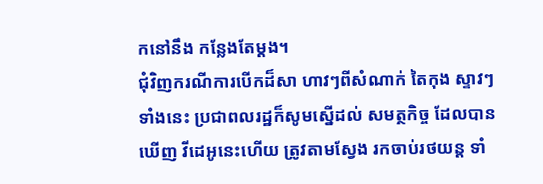កនៅនឹង កន្លែងតែម្តង។
ជុំវិញករណីការបើកដ៏សា ហាវៗពីសំណាក់ តៃកុង ស្ទាវៗ ទាំងនេះ ប្រជាពលរដ្ឋក៏សូមស្នើដល់ សមត្ថកិច្ច ដែលបានឃើញ វីដេអូនេះហើយ ត្រូវតាមស្វែង រកចាប់រថយន្ត ទាំ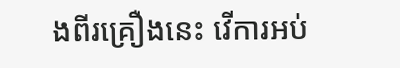ងពីរគ្រឿងនេះ វើការអប់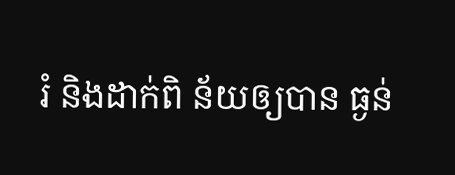រំ និងដាក់ពិ ន័យឲ្យបាន ធ្ងន់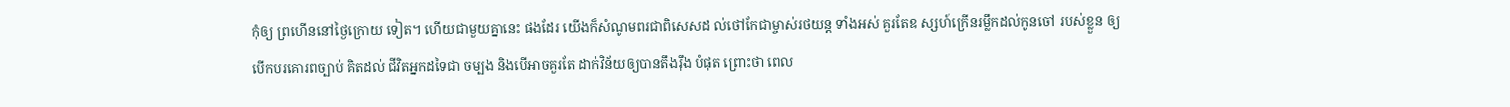កុំឲ្យ ព្រហើននៅថ្ងៃក្រោយ ទៀត។ ហើយជាមួយគ្នានេះ ផងដែរ យើងក៏សំណូមពរជាពិសេសដ ល់ថៅកែជាម្ចាស់រថយន្ត ទាំងអស់ គួរតែឧ ស្សហ៍ក្រើនរម្លឹកដល់កូនចៅ របស់ខ្លួន ឲ្យបើកបរគោរពច្បាប់ គិតដល់ ជីវិតអ្នកដទៃជា ចម្បង និងបើអាចគួរតែ ដាក់វិន័យឲ្យបានតឹងរ៉ឹង បំផុត ព្រោះថា ពេល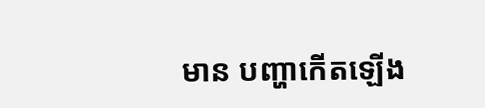មាន បញ្ហាកើតឡើង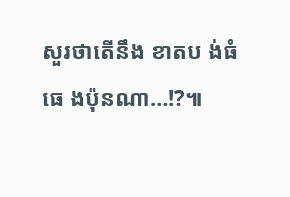សួរថាតើនឹង ខាតប ង់ធំធេ ងប៉ុនណា…!?៕